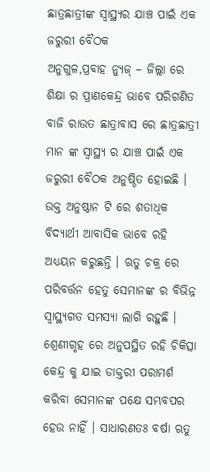ଛାତ୍ରଛାତ୍ରୀଙ୍କ ସ୍ବାସ୍ଥ୍ୟର ଯାଞ୍ଚ ପାଇଁ ଏକ ଜରୁରୀ ବୈଠକ
ଅନୁଗୁଳ,ପ୍ରବାହ ନ୍ୟୁଜ୍ – ଜିଲ୍ଲା ରେ ଶିକ୍ଷା ର ପ୍ରାଣକେନ୍ଦ୍ର ଭାବେ ପରିଗଣିତ ବାଜି ରାଉତ ଛାତ୍ରାବାସ ରେ ଛାତ୍ରଛାତ୍ରୀ ମାନ ଙ୍କ ସ୍ବାସ୍ଥ୍ୟ ର ଯାଞ୍ଚ ପାଇଁ ଏକ ଜରୁରୀ ବୈଠକ ଅନୁଷ୍ଠିତ ହୋଇଛି । ଉକ୍ତ ଅନୁଷ୍ଠାନ ଟି ରେ ଶତାଧିକ ବିଦ୍ୟାର୍ଥୀ ଆବାସିକ ଭାବେ ରହି ଅଧ୍ୟୟନ କରୁଛନ୍ତି । ଋତୁ ଚକ୍ର ରେ ପରିବର୍ତ୍ତନ ହେତୁ ସେମାନଙ୍କ ର ବିଭିନ୍ନ ସ୍ଵାସ୍ଥ୍ୟଗତ ସମସ୍ୟା ଲାଗି ରହୁଛି । ଶ୍ରେଣୀଗୃହ ରେ ଅନୁପସ୍ଥିତ ରହି ଚିକିତ୍ସା କେନ୍ଦ୍ର କୁ ଯାଇ ଡାକ୍ତରୀ ପରାମର୍ଶ କରିବା ସେମାନଙ୍କ ପକ୍ଷେ ସମ୍ଭବପର ହେଉ ନାହିଁ । ସାଧାରଣତଃ ବର୍ଷା ଋତୁ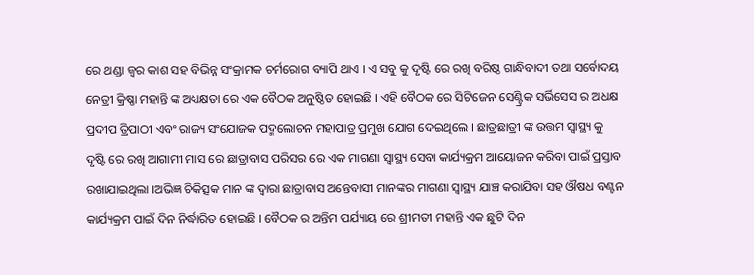ରେ ଥଣ୍ଡା ଜ୍ଵର କାଶ ସହ ବିଭିନ୍ନ ସଂକ୍ରାମକ ଚର୍ମରୋଗ ବ୍ୟାପି ଥାଏ । ଏ ସବୁ କୁ ଦୃଷ୍ଟି ରେ ରଖି ବରିଷ୍ଠ ଗାନ୍ଧିବାଦୀ ତଥା ସର୍ବୋଦୟ ନେତ୍ରୀ କ୍ରିଷ୍ଣା ମହାନ୍ତି ଙ୍କ ଅଧ୍ୟକ୍ଷତା ରେ ଏକ ବୈଠକ ଅନୁଷ୍ଠିତ ହୋଇଛି । ଏହି ବୈଠକ ରେ ସିଟିଜେନ ସେଣ୍ଟ୍ରିକ ସର୍ଭିସେସ ର ଅଧକ୍ଷ ପ୍ରଦୀପ ତ୍ରିପାଠୀ ଏବଂ ରାଜ୍ୟ ସଂଯୋଜକ ପଦ୍ମଲୋଚନ ମହାପାତ୍ର ପ୍ରମୁଖ ଯୋଗ ଦେଇଥିଲେ । ଛାତ୍ରଛାତ୍ରୀ ଙ୍କ ଉତ୍ତମ ସ୍ବାସ୍ଥ୍ୟ କୁ ଦୃଷ୍ଟି ରେ ରଖି ଆଗାମୀ ମାସ ରେ ଛାତ୍ରାବାସ ପରିସର ରେ ଏକ ମାଗଣା ସ୍ବାସ୍ଥ୍ୟ ସେବା କାର୍ଯ୍ୟକ୍ରମ ଆୟୋଜନ କରିବା ପାଇଁ ପ୍ରସ୍ତାବ ରଖାଯାଇଥିଲା ।ଅଭିଜ୍ଞ ଚିକିତ୍ସକ ମାନ ଙ୍କ ଦ୍ଵାରା ଛାତ୍ରାବାସ ଅନ୍ତେବାସୀ ମାନଙ୍କର ମାଗଣା ସ୍ବାସ୍ଥ୍ୟ ଯାଞ୍ଚ କରାଯିବା ସହ ଔଷଧ ବଣ୍ଟନ କାର୍ଯ୍ୟକ୍ରମ ପାଇଁ ଦିନ ନିର୍ଦ୍ଧାରିତ ହୋଇଛି । ବୈଠକ ର ଅନ୍ତିମ ପର୍ଯ୍ୟାୟ ରେ ଶ୍ରୀମତୀ ମହାନ୍ତି ଏକ ଛୁଟି ଦିନ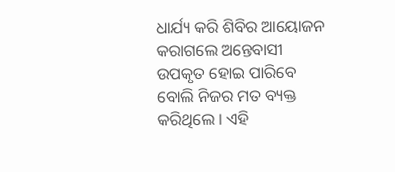ଧାର୍ଯ୍ୟ କରି ଶିବିର ଆୟୋଜନ କରାଗଲେ ଅନ୍ତେବାସୀ ଉପକୃତ ହୋଇ ପାରିବେ ବୋଲି ନିଜର ମତ ବ୍ୟକ୍ତ କରିଥିଲେ । ଏହି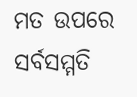ମତ ଉପରେ ସର୍ବସମ୍ମତି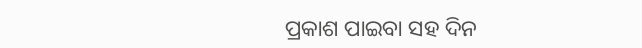ପ୍ରକାଶ ପାଇବା ସହ ଦିନ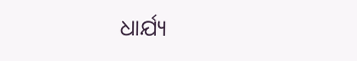ଧାର୍ଯ୍ୟ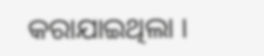କରାଯାଇଥିଲା ।